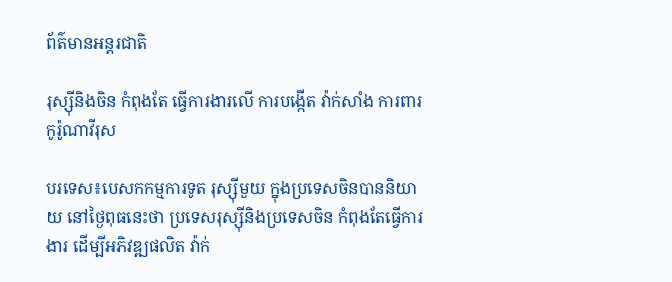ព័ត៌មានអន្តរជាតិ

រុស្ស៊ីនិងចិន កំពុងតែ ធ្វើការងារលើ ការបង្កើត វ៉ាក់សាំង ការពារ កូរ៉ូណាវីរុស

បរទេស៖បេសកកម្មការទូត រុស្ស៊ីមួយ ក្នុងប្រទេសចិនបាននិយាយ នៅថ្ងៃពុធនេះថា ប្រទេសរុស្ស៊ីនិងប្រទេសចិន កំពុងតែធ្វើការងារ ដើម្បីអភិវឌ្ឍផលិត វ៉ាក់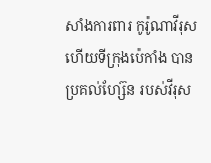សាំងការពារ កូរ៉ូណាវីរុស ហើយទីក្រុងប៉េកាំង បានប្រគល់ហ្ស៊ែន របស់វីរុស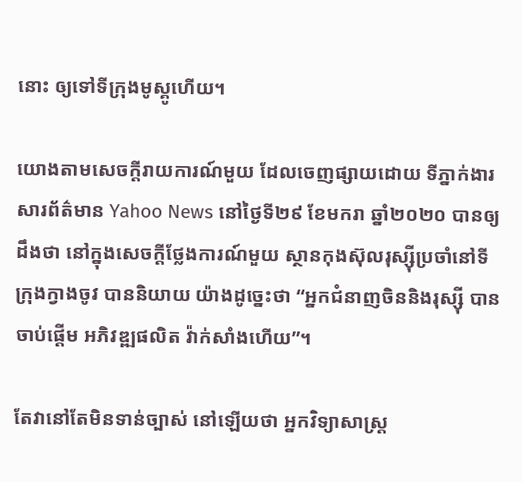នោះ ឲ្យទៅទីក្រុងមូស្គូហើយ។

យោងតាមសេចក្តីរាយការណ៍មួយ ដែលចេញផ្សាយដោយ ទីភ្នាក់ងារសារព័ត៌មាន Yahoo News នៅថ្ងៃទី២៩ ខែមករា ឆ្នាំ២០២០ បានឲ្យដឹងថា នៅក្នុងសេចក្តីថ្លែងការណ៍មួយ ស្ថានកុងស៊ុលរុស្ស៊ីប្រចាំនៅទីក្រុងក្វាងចូវ បាននិយាយ យ៉ាងដូច្នេះថា “អ្នកជំនាញចិននិងរុស្ស៊ី បានចាប់ផ្តើម អភិវឌ្ឍផលិត វ៉ាក់សាំងហើយ”។

តែវានៅតែមិនទាន់ច្បាស់ នៅឡើយថា អ្នកវិទ្យាសាស្ត្រ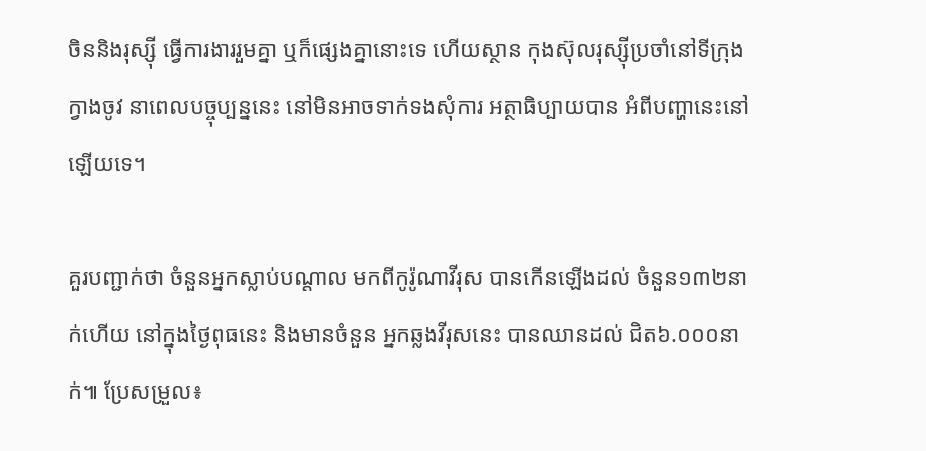ចិននិងរុស្ស៊ី ធ្វើការងាររួមគ្នា ឬក៏ផ្សេងគ្នានោះទេ ហើយស្ថាន កុងស៊ុលរុស្ស៊ីប្រចាំនៅទីក្រុងក្វាងចូវ នាពេលបច្ចុប្បន្ននេះ នៅមិនអាចទាក់ទងសុំការ អត្ថាធិប្បាយបាន អំពីបញ្ហានេះនៅឡើយទេ។

គួរបញ្ជាក់ថា ចំនួនអ្នកស្លាប់បណ្ដាល មកពីកូរ៉ូណាវីរុស បានកើនឡើងដល់ ចំនួន១៣២នាក់ហើយ នៅក្នុងថ្ងៃពុធនេះ និងមានចំនួន អ្នកឆ្លងវីរុសនេះ បានឈានដល់ ជិត៦.០០០នាក់៕ ប្រែសម្រួល៖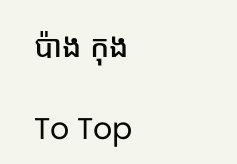ប៉ាង កុង

To Top